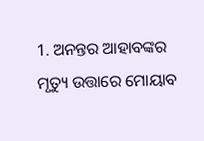1. ଅନନ୍ତର ଆହାବଙ୍କର ମୃତ୍ୟୁ ଉତ୍ତାରେ ମୋୟାବ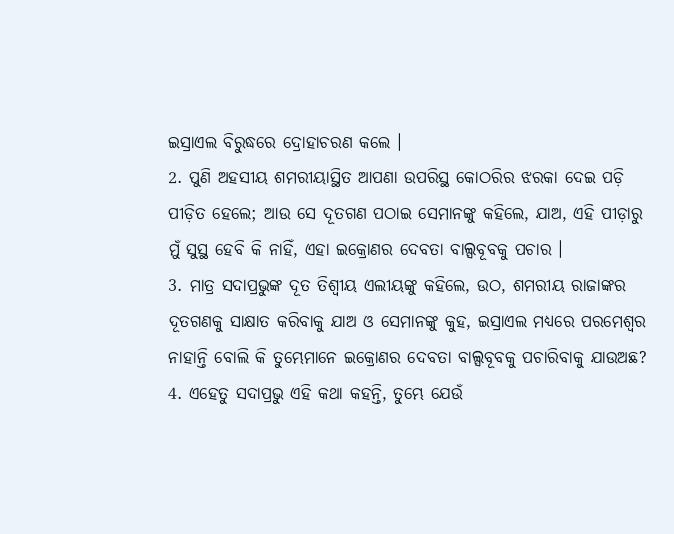ଇସ୍ରାଏଲ ବିରୁଦ୍ଧରେ ଦ୍ରୋହାଚରଣ କଲେ ।
2. ପୁଣି ଅହସୀୟ ଶମରୀୟାସ୍ଥିତ ଆପଣା ଉପରିସ୍ଥ କୋଠରିର ଝରକା ଦେଇ ପଡ଼ି ପୀଡ଼ିତ ହେଲେ; ଆଉ ସେ ଦୂତଗଣ ପଠାଇ ସେମାନଙ୍କୁ କହିଲେ, ଯାଅ, ଏହି ପୀଡ଼ାରୁ ମୁଁ ସୁସ୍ଥ ହେବି କି ନାହିଁ, ଏହା ଇକ୍ରୋଣର ଦେବତା ବାଲ୍ସବୂବକୁ ପଚାର ।
3. ମାତ୍ର ସଦାପ୍ରଭୁଙ୍କ ଦୂତ ତିଶ୍ବୀୟ ଏଲୀୟଙ୍କୁ କହିଲେ, ଉଠ, ଶମରୀୟ ରାଜାଙ୍କର ଦୂତଗଣକୁ ସାକ୍ଷାତ କରିବାକୁ ଯାଅ ଓ ସେମାନଙ୍କୁ କୁହ, ଇସ୍ରାଏଲ ମଧ୍ୟରେ ପରମେଶ୍ଵର ନାହାନ୍ତି ବୋଲି କି ତୁମ୍ଭେମାନେ ଇକ୍ରୋଣର ଦେବତା ବାଲ୍ସବୂବକୁ ପଚାରିବାକୁ ଯାଉଅଛ?
4. ଏହେତୁ ସଦାପ୍ରଭୁ ଏହି କଥା କହନ୍ତି, ତୁମ୍ଭେ ଯେଉଁ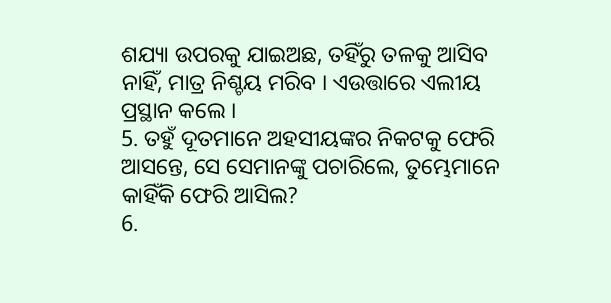ଶଯ୍ୟା ଉପରକୁ ଯାଇଅଛ, ତହିଁରୁ ତଳକୁ ଆସିବ ନାହିଁ, ମାତ୍ର ନିଶ୍ଚୟ ମରିବ । ଏଉତ୍ତାରେ ଏଲୀୟ ପ୍ରସ୍ଥାନ କଲେ ।
5. ତହୁଁ ଦୂତମାନେ ଅହସୀୟଙ୍କର ନିକଟକୁ ଫେରି ଆସନ୍ତେ, ସେ ସେମାନଙ୍କୁ ପଚାରିଲେ, ତୁମ୍ଭେମାନେ କାହିଁକି ଫେରି ଆସିଲ?
6.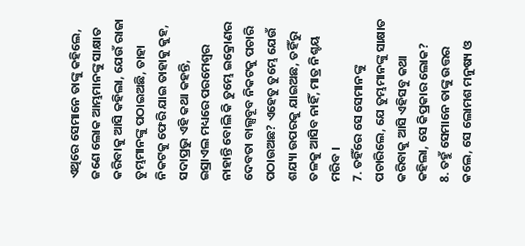ଏଥିରେ ସେମାନେ ତାଙ୍କୁ କହିଲେ, ଜଣେ ଲୋକ ଆମ୍ଭମାନଙ୍କୁ ସାକ୍ଷାତ କରିବାକୁ ଆସି କହିଲା, ଯେଉଁ ରାଜା ତୁମ୍ଭମାନଙ୍କୁ ପଠାଇଅଛି, ତାହା ନିକଟକୁ ଫେରି ଯାଇ ତାହାକୁ କୁହ, ସଦାପ୍ରଭୁ ଏହି କଥା କହନ୍ତି, ଇସ୍ରାଏଲ ମଧ୍ୟରେ ପରମେଶ୍ଵର ନାହାନ୍ତି ବୋଲି କି ତୁମ୍ଭେ ଇକ୍ରୋଣର ଦେବତା ବାଲ୍ସବୂବ ନିକଟକୁ ପଚାରି ପଠାଉଅଛ? ଏହେତୁ ତୁମ୍ଭେ ଯେଉଁ ଶଯ୍ୟା ଉପରକୁ ଯାଇଅଛ, ତହିଁରୁ ତଳକୁ ଆସିବ ନାହିଁ, ମାତ୍ର ନିଶ୍ଚୟ ମରିବ ।
7. ତହିଁରେ ସେ ସେମାନଙ୍କୁ ପଚାରିଲେ, ଯେ ତୁମ୍ଭମାନଙ୍କୁ ସାକ୍ଷାତ କରିବାକୁ ଆସି ଏହିସବୁ କଥା କହିଲା, ସେ କିପ୍ରକାର ଲୋକ?
8. ତହୁଁ ସେମାନେ ତାଙ୍କୁ ଉତ୍ତର କଲେ, ସେ ଲୋମଶ ମନୁଷ୍ୟ ଓ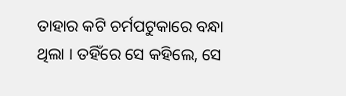ତାହାର କଟି ଚର୍ମପଟୁକାରେ ବନ୍ଧା ଥିଲା । ତହିଁରେ ସେ କହିଲେ, ସେ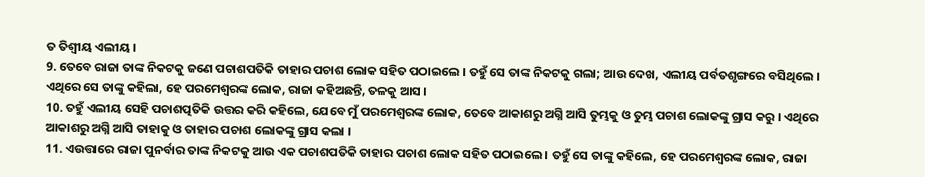ତ ତିଶ୍ବୀୟ ଏଲୀୟ ।
9. ତେବେ ରାଜା ତାଙ୍କ ନିକଟକୁ ଜଣେ ପଚାଶପତିକି ତାହାର ପଚାଶ ଲୋକ ସହିତ ପଠାଇଲେ । ତହୁଁ ସେ ତାଙ୍କ ନିକଟକୁ ଗଲା; ଆଉ ଦେଖ, ଏଲୀୟ ପର୍ବତଶୃଙ୍ଗରେ ବସିଥିଲେ । ଏଥିରେ ସେ ତାଙ୍କୁ କହିଲା, ହେ ପରମେଶ୍ଵରଙ୍କ ଲୋକ, ରାଜା କହିଅଛନ୍ତି, ତଳକୁ ଆସ ।
10. ତହୁଁ ଏଲୀୟ ସେହି ପଚାଶତ୍ପତିକି ଉତ୍ତର କରି କହିଲେ, ଯେବେ ମୁଁ ପରମେଶ୍ଵରଙ୍କ ଲୋକ, ତେବେ ଆକାଶରୁ ଅଗ୍ନି ଆସି ତୁମ୍ଭକୁ ଓ ତୁମ୍ଭ ପଚାଶ ଲୋକଙ୍କୁ ଗ୍ରାସ କରୁ । ଏଥିରେ ଆକାଶରୁ ଅଗ୍ନି ଆସି ତାହାକୁ ଓ ତାହାର ପଚାଶ ଲୋକଙ୍କୁ ଗ୍ରାସ କଲା ।
11. ଏଉତ୍ତାରେ ରାଜା ପୁନର୍ବାର ତାଙ୍କ ନିକଟକୁ ଆଉ ଏକ ପଚାଶପତିକି ତାହାର ପଚାଶ ଲୋକ ସହିତ ପଠାଇଲେ । ତହୁଁ ସେ ତାଙ୍କୁ କହିଲେ, ହେ ପରମେଶ୍ଵରଙ୍କ ଲୋକ, ରାଜା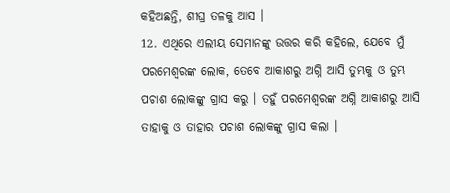କହିଅଛନ୍ତି, ଶୀଘ୍ର ତଳକୁ ଆସ ।
12. ଏଥିରେ ଏଲୀୟ ସେମାନଙ୍କୁ ଉତ୍ତର କରି କହିଲେ, ଯେବେ ମୁଁ ପରମେଶ୍ଵରଙ୍କ ଲୋକ, ତେବେ ଆକାଶରୁ ଅଗ୍ନି ଆସି ତୁମ୍ଭକୁ ଓ ତୁମ୍ଭ ପଚାଶ ଲୋକଙ୍କୁ ଗ୍ରାସ କରୁ । ତହୁଁ ପରମେଶ୍ଵରଙ୍କ ଅଗ୍ନି ଆକାଶରୁ ଆସି ତାହାକୁ ଓ ତାହାର ପଚାଶ ଲୋକଙ୍କୁ ଗ୍ରାସ କଲା ।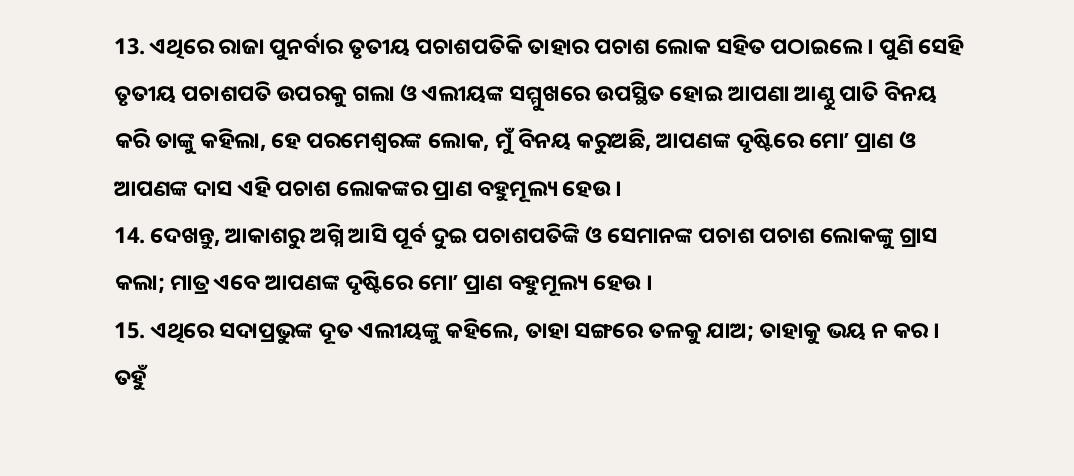13. ଏଥିରେ ରାଜା ପୁନର୍ବାର ତୃତୀୟ ପଚାଶପତିକି ତାହାର ପଚାଶ ଲୋକ ସହିତ ପଠାଇଲେ । ପୁଣି ସେହି ତୃତୀୟ ପଚାଶପତି ଉପରକୁ ଗଲା ଓ ଏଲୀୟଙ୍କ ସମ୍ମୁଖରେ ଉପସ୍ଥିତ ହୋଇ ଆପଣା ଆଣ୍ଠୁ ପାତି ବିନୟ କରି ତାଙ୍କୁ କହିଲା, ହେ ପରମେଶ୍ଵରଙ୍କ ଲୋକ, ମୁଁ ବିନୟ କରୁଅଛି, ଆପଣଙ୍କ ଦୃଷ୍ଟିରେ ମୋʼ ପ୍ରାଣ ଓ ଆପଣଙ୍କ ଦାସ ଏହି ପଚାଶ ଲୋକଙ୍କର ପ୍ରାଣ ବହୁମୂଲ୍ୟ ହେଉ ।
14. ଦେଖନ୍ତୁ, ଆକାଶରୁ ଅଗ୍ନି ଆସି ପୂର୍ବ ଦୁଇ ପଚାଶପତିଙ୍କି ଓ ସେମାନଙ୍କ ପଚାଶ ପଚାଶ ଲୋକଙ୍କୁ ଗ୍ରାସ କଲା; ମାତ୍ର ଏବେ ଆପଣଙ୍କ ଦୃଷ୍ଟିରେ ମୋʼ ପ୍ରାଣ ବହୁମୂଲ୍ୟ ହେଉ ।
15. ଏଥିରେ ସଦାପ୍ରଭୁଙ୍କ ଦୂତ ଏଲୀୟଙ୍କୁ କହିଲେ, ତାହା ସଙ୍ଗରେ ତଳକୁ ଯାଅ; ତାହାକୁ ଭୟ ନ କର । ତହୁଁ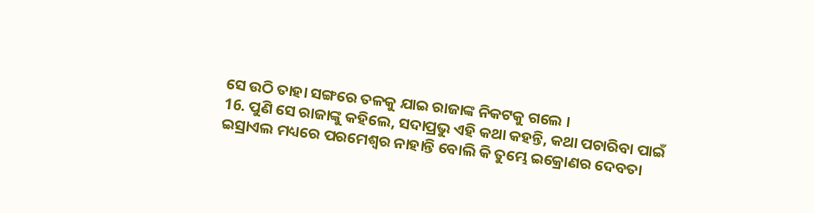ସେ ଉଠି ତାହା ସଙ୍ଗରେ ତଳକୁ ଯାଇ ରାଜାଙ୍କ ନିକଟକୁ ଗଲେ ।
16. ପୁଣି ସେ ରାଜାଙ୍କୁ କହିଲେ, ସଦାପ୍ରଭୁ ଏହି କଥା କହନ୍ତି, କଥା ପଚାରିବା ପାଇଁ ଇସ୍ରାଏଲ ମଧ୍ୟରେ ପରମେଶ୍ଵର ନାହାନ୍ତି ବୋଲି କି ତୁମ୍ଭେ ଇକ୍ରୋଣର ଦେବତା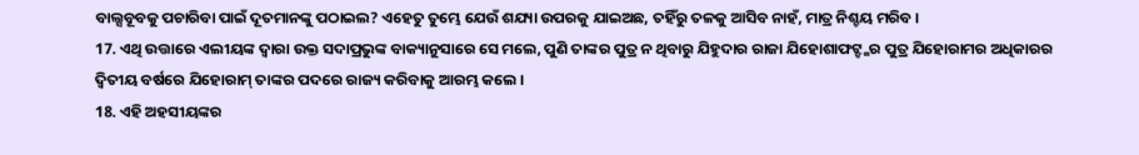ବାଲ୍ସବୂବକୁ ପଚାରିବା ପାଇଁ ଦୂତମାନଙ୍କୁ ପଠାଇଲ? ଏହେତୁ ତୁମ୍ଭେ ଯେଉଁ ଶଯ୍ୟା ଉପରକୁ ଯାଇଅଛ, ତହିଁରୁ ତଳକୁ ଆସିବ ନାହଁ, ମାତ୍ର ନିଶ୍ଚୟ ମରିବ ।
17. ଏଥି ଉତ୍ତାରେ ଏଲୀୟଙ୍କ ଦ୍ଵାରା ଉକ୍ତ ସଦାପ୍ରଭୁଙ୍କ ବାକ୍ୟାନୁସାରେ ସେ ମଲେ, ପୁଣି ତାଙ୍କର ପୁତ୍ର ନ ଥିବାରୁ ଯିହୁଦାର ରାଜା ଯିହୋଶାଫଟ୍ଙ୍କର ପୁତ୍ର ଯିହୋରାମର ଅଧିକାରର ଦ୍ଵିତୀୟ ବର୍ଷରେ ଯିହୋରାମ୍ ତାଙ୍କର ପଦରେ ରାଜ୍ୟ କରିବାକୁ ଆରମ୍ଭ କଲେ ।
18. ଏହି ଅହସୀୟଙ୍କର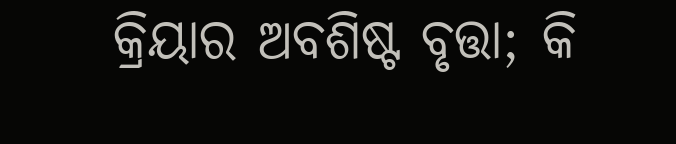କ୍ରିୟାର ଅବଶିଷ୍ଟ ବୃତ୍ତା; କି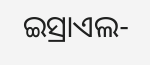ଇସ୍ରାଏଲ-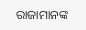ରାଜାମାନଙ୍କ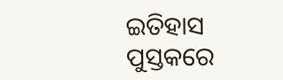ଇତିହାସ ପୁସ୍ତକରେ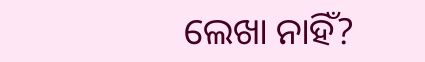ଲେଖା ନାହିଁ?